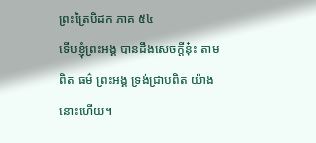ព្រះត្រៃបិដក ភាគ ៥៤
ទើបខ្ញុំព្រះអង្គ បានដឹងសេចក្តីនុ៎ះ តាមពិត ធម៌ ព្រះអង្គ ទ្រង់ជ្រាបពិត យ៉ាងនោះហើយ។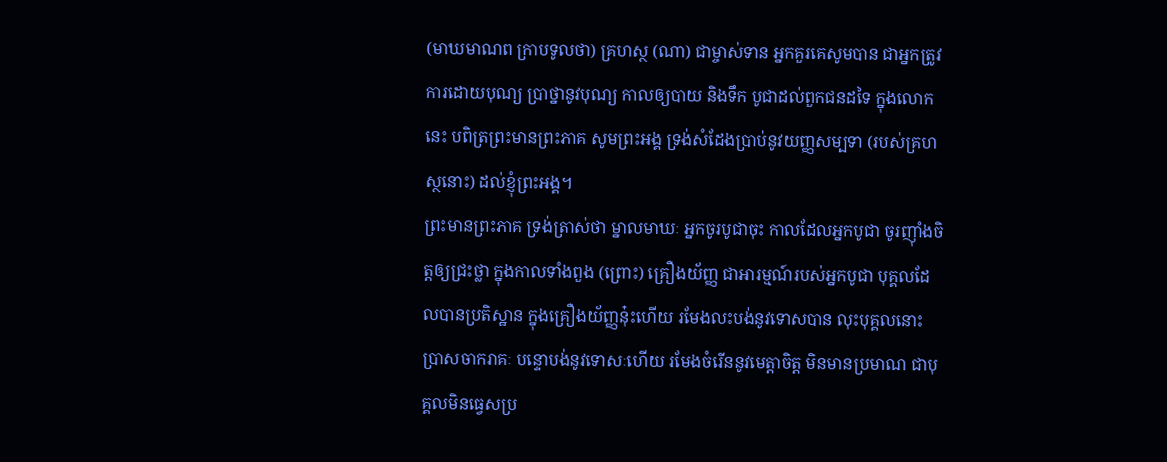(មាឃមាណព ក្រាបទូលថា) គ្រហស្ថ (ណា) ជាម្ចាស់ទាន អ្នកគួរគេសូមបាន ជាអ្នកត្រូវការដោយបុណ្យ ប្រាថ្នានូវបុណ្យ កាលឲ្យបាយ និងទឹក បូជាដល់ពួកជនដទៃ ក្នុងលោកនេះ បពិត្រព្រះមានព្រះភាគ សូមព្រះអង្គ ទ្រង់សំដែងប្រាប់នូវយញ្ញសម្បទា (របស់គ្រហស្ថនោះ) ដល់ខ្ញុំព្រះអង្គ។
ព្រះមានព្រះភាគ ទ្រង់ត្រាស់ថា ម្នាលមាឃៈ អ្នកចូរបូជាចុះ កាលដែលអ្នកបូជា ចូរញ៉ាំងចិត្តឲ្យជ្រះថ្លា ក្នុងកាលទាំងពួង (ព្រោះ) គ្រឿងយ័ញ្ញ ជាអារម្មណ៍របស់អ្នកបូជា បុគ្គលដែលបានប្រតិស្ឋាន ក្នុងគ្រឿងយ័ញ្ញនុ៎ះហើយ រមែងលះបង់នូវទោសបាន លុះបុគ្គលនោះ ប្រាសចាករាគៈ បន្ទោបង់នូវទោសៈហើយ រមែងចំរើននូវមេត្តាចិត្ត មិនមានប្រមាណ ជាបុគ្គលមិនធ្វេសប្រ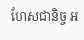ហែសជានិច្ច អ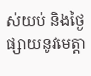ស់យប់ និងថ្ងៃ ផ្សាយនូវមេត្តា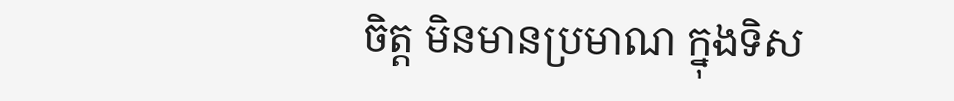ចិត្ត មិនមានប្រមាណ ក្នុងទិស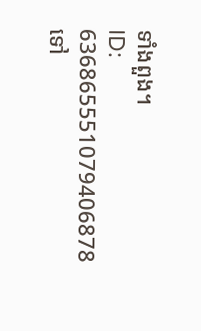ទាំងពួង។
ID: 636865551079406878
ទៅ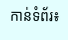កាន់ទំព័រ៖